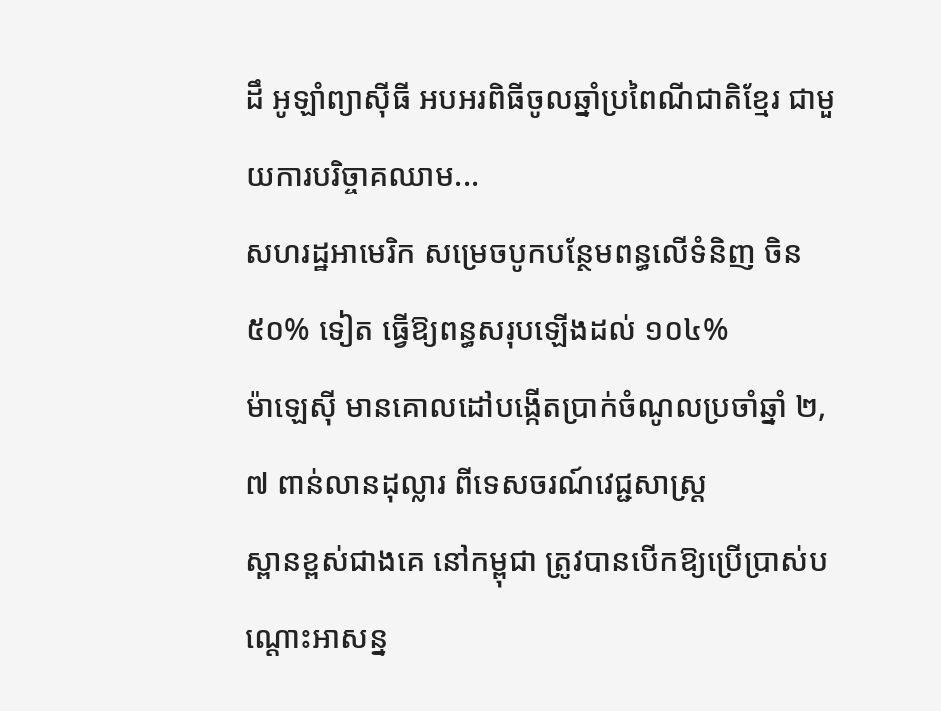ដឹ អូឡាំព្យាស៊ីធី អបអរពិធីចូលឆ្នាំប្រពៃណីជាតិខ្មែរ ជាមួយការបរិច្ចាគឈាម...
សហរដ្ឋអាមេរិក សម្រេចបូកបន្ថែមពន្ធលើទំនិញ ចិន ៥០% ទៀត ធ្វើឱ្យពន្ធសរុបឡើងដល់ ១០៤%
ម៉ាឡេស៊ី មានគោលដៅបង្កើតប្រាក់ចំណូលប្រចាំឆ្នាំ ២,៧ ពាន់លានដុល្លារ ពីទេសចរណ៍វេជ្ជសាស្ត្រ
ស្ពានខ្ពស់ជាងគេ នៅកម្ពុជា ត្រូវបានបើកឱ្យប្រើប្រាស់បណ្តោះអាសន្ន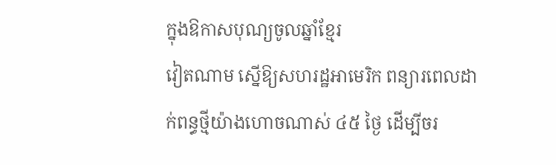ក្នុងឱកាសបុណ្យចូលឆ្នាំខ្មែរ
វៀតណាម ស្នើឱ្យសហរដ្ឋអាមេរិក ពន្យារពេលដាក់ពន្ធថ្មីយ៉ាងហោចណាស់ ៤៥ ថ្ងៃ ដើម្បីចរ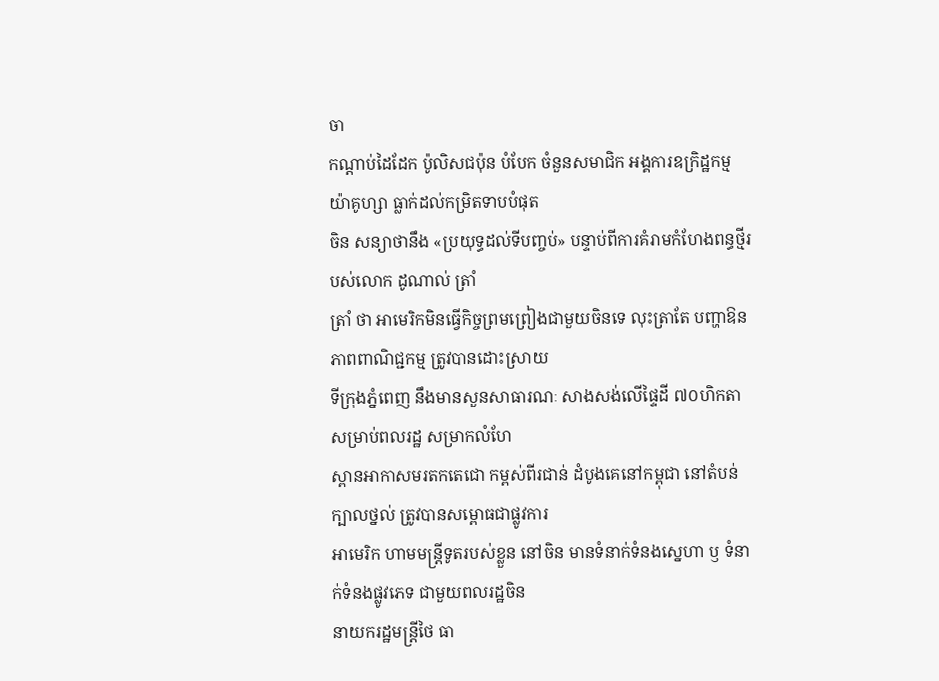ចា
កណ្តាប់ដៃដែក ប៉ូលិសជប៉ុន បំបែក ចំនួនសមាជិក អង្គការឧក្រិដ្ឋកម្ម យ៉ាគូហ្សា ធ្លាក់ដល់កម្រិតទាបបំផុត
ចិន សន្យាថានឹង «ប្រយុទ្ធដល់ទីបញ្ចប់» បន្ទាប់ពីការគំរាមកំហែងពន្ធថ្មីរបស់លោក ដូណាល់ ត្រាំ
ត្រាំ ថា អាមេរិកមិនធ្វើកិច្ចព្រមព្រៀងជាមួយចិនទេ លុះត្រាតែ បញ្ហាឱនភាពពាណិជ្ជកម្ម ត្រូវបានដោះស្រាយ
ទីក្រុងភ្នំពេញ នឹងមានសួនសាធារណៈ សាងសង់លើផ្ទៃដី ៧០ហិកតា សម្រាប់ពលរដ្ឋ សម្រាកលំហែ
ស្ពានអាកាសមរតកតេជោ កម្ពស់ពីរជាន់ ដំបូងគេនៅកម្ពុជា នៅតំបន់ក្បាលថ្នល់ ត្រូវបានសម្ពោធជាផ្លូវការ
អាមេរិក ហាមមន្រ្តីទូតរបស់ខ្លួន នៅចិន មានទំនាក់ទំនងស្នេហា ឫ ទំនាក់ទំនងផ្លូវភេទ ជាមួយពលរដ្ឋចិន
នាយករដ្ឋមន្ត្រីថៃ ធា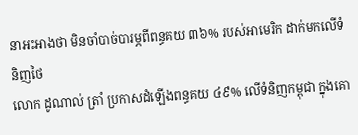នាអះអាងថា មិនចាំបាច់បារម្ភពីពន្ធគយ ៣៦% របស់អាមេរិក ដាក់មកលើទំនិញថៃ
លោក ដូណាល់ ត្រាំ ប្រកាសដំឡើងពន្ធគយ ៤៩% លើទំនិញកម្ពុជា ក្នុងគោ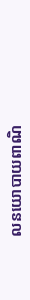លនយោបាយពាណិ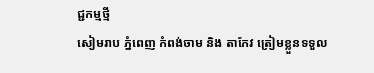ជ្ជកម្មថ្មី
សៀមរាប ភ្នំពេញ កំពង់ចាម និង តាកែវ ត្រៀមខ្លួនទទួល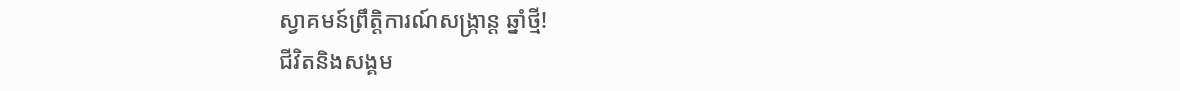ស្វាគមន៍ព្រឹត្តិការណ៍សង្ក្រាន្ត ឆ្នាំថ្មី!
ជីវិតនិងសង្គម